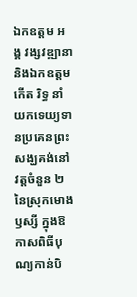ឯកឧត្តម អង្គ វង្សវឌ្ឍានា និងឯកឧត្តម កើត រិទ្ធ នាំយកទេយ្យទានប្រគេនព្រះសង្ឃគង់នៅវត្តចំនួន ២ នៃស្រុកមោងឫស្សី ក្នុងឱកាសពិធីបុណ្យកាន់បិ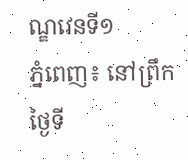ណ្ឌវេនទី១
ភ្នំពេញ៖ នៅព្រឹកថ្ងៃទី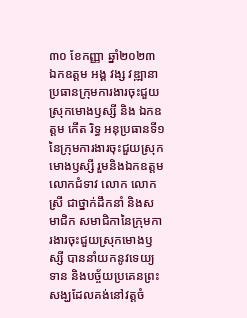៣០ ខែកញ្ញា ឆ្នាំ២០២៣ ឯកឧត្តម អង្គ វង្ស វឌ្ឍានា ប្រធានក្រុមការងារចុះជួយស្រុកមោងឫស្សី និង ឯកឧត្តម កើត រិទ្ធ អនុប្រធានទី១ នៃក្រុមការងារចុះជួយស្រុកមោងឫស្សី រួមនិងឯកឧត្តម លោកជំទាវ លោក លោកស្រី ជាថ្នាក់ដឹកនាំ និងសមាជិក សមាជិកានៃក្រុមការងារចុះជួយស្រុកមោងឫស្សី បាននាំយកនូវទេយ្យទាន និងបច្ច័យប្រគេនព្រះសង្ឃដែលគង់នៅវត្តចំ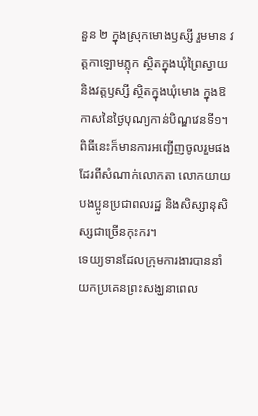នួន ២ ក្នុងស្រុកមោងឫស្សី រួមមាន វត្តកាឡោមភ្លុក ស្ថិតក្នុងឃុំព្រៃស្វាយ និងវត្តឫស្សី ស្ថិតក្នុងឃុំមោង ក្នុងឱកាសនៃថ្ងៃបុណ្យកាន់បិណ្ឌវេនទី១។
ពិធីនេះក៏មានការអញ្ជើញចូលរួមផងដែរពីសំណាក់លោកតា លោកយាយ បងប្អូនប្រជាពលរដ្ឋ និងសិស្សានុសិស្សជាច្រើនកុះករ។
ទេយ្យទានដែលក្រុមការងារបាននាំយកប្រគេនព្រះសង្ឃនាពេល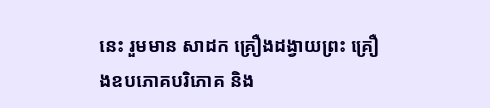នេះ រួមមាន សាដក គ្រឿងដង្វាយព្រះ គ្រឿងឧបភោគបរិភោគ និង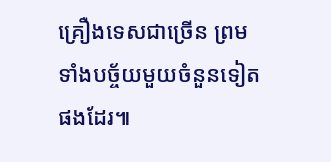គ្រឿងទេសជាច្រេីន ព្រមទាំងបច្ច័យមួយចំនួនទៀតផងដែរ៕